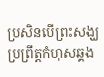ប្រសិនបើព្រះសង្ឃប្រព្រឹត្តកំហុសឆ្គង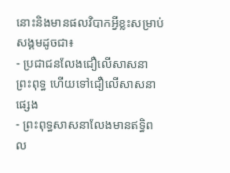នោះនិងមានផលវិបាកអ្វីខ្លះសម្រាប់សង្គមដូចជា៖
- ប្រជាជនលែងជឿលើសាសនាព្រះពុទ្ធ ហើយទៅជឿលើសាសនាផ្សេង
- ព្រះពុទ្ធសាសនាលែងមានឥទ្ធិពល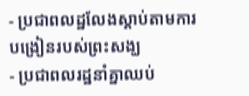- ប្រជាពលដ្ឋលែងស្តាប់តាមការបង្រៀនរបស់ព្រះសង្ឃ
- ប្រជាពលរដ្ឋនាំគ្នាឈប់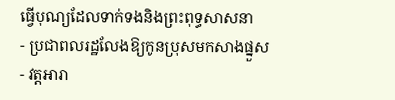ធ្វើបុណ្យដែលទាក់ទងនិងព្រះពុទ្ធសាសនា
- ប្រជាពលរដ្ឋលែងឱ្យកូនប្រុសមកសាងផ្នួស
- វត្តអារា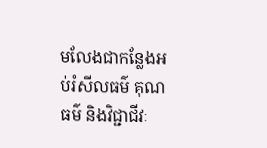មលែងជាកន្លែងអប់រំសីលធម៌ គុណធម៌ និងវិជ្ជាជីវៈ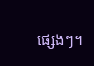ផ្សេងៗ។